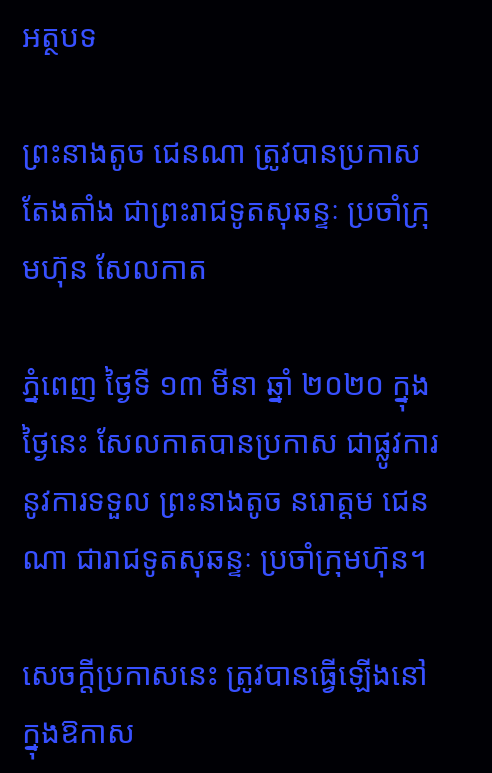អត្ថបទ

ព្រះនាងតូច ជេនណា ត្រូវបានប្រកាសតែងតាំង ជាព្រះរាជទូតសុឆន្ទៈ ប្រចាំក្រុមហ៊ុន សែលកាត

ភ្នំពេញ ថ្ងៃទី ១៣ មីនា ឆ្នាំ ២០២០ ក្នុងថ្ងៃនេះ សែលកាតបានប្រកាស ជាផ្លូវការនូវការទទួល ព្រះនាងតូច នរោត្តម ជេនណា ជារាជទូតសុឆន្ទៈ ប្រចាំក្រុមហ៊ុន។

សេចក្តីប្រកាសនេះ ត្រូវបានធ្វើឡើងនៅក្នុងឱកាស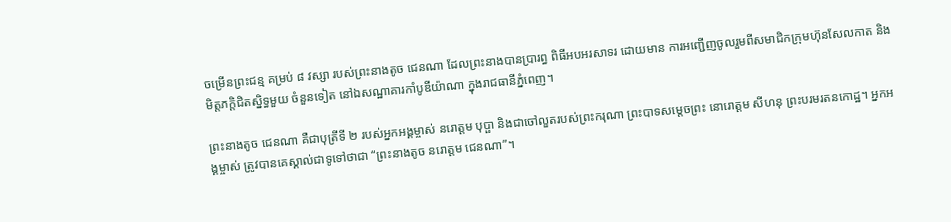ចម្រើនព្រះជន្ម គម្រប់ ៨ វស្សា របស់ព្រះនាងតូច ជេនណា ដែលព្រះនាងបានប្រារព្ធ ពិធីអបអរសាទរ ដោយមាន ការអញ្ជើញចូលរួមពីសមាជិកក្រុមហ៊ុនសែលកាត និងមិត្តភក្តិជិតស្និទ្ធមួយ ចំនួនទៀត នៅឯសណ្ឋាគារកាំបូឌីយ៉ាណា ក្នុងរាជធានីភ្នំពេញ។

ព្រះនាងតូច ជេនណា គឺជាបុត្រីទី ២ របស់អ្នកអង្គម្ចាស់ នរោត្តម បុប្ផា និងជាចៅលួតរបស់ព្រះករុណា ព្រះបាទសម្តេចព្រះ នោរោត្តម សីហនុ ព្រះបរមរតនកោដ្ឋ។ អ្នកអង្គម្ចាស់ ត្រូវបានគេស្គាល់ជាទូទៅថាជា “ព្រះនាងតូច នរោត្តម ជេនណា”។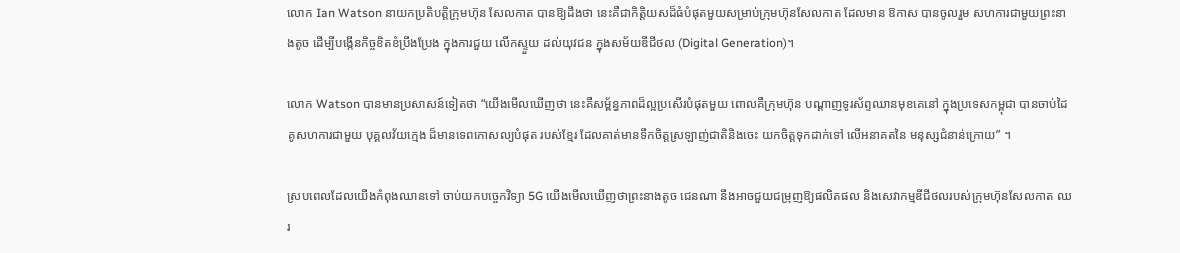លោក Ian Watson នាយកប្រតិបត្តិក្រុមហ៊ុន សែលកាត បានឱ្យដឹងថា នេះគឺជាកិត្តិយសដ៏ធំបំផុតមួយសម្រាប់ក្រុមហ៊ុនសែលកាត ដែលមាន ឱកាស បានចូលរួម សហការជាមួយព្រះនាងតូច ដើម្បីបង្កើនកិច្ចខិតខំប្រឹងប្រែង ក្នុងការជួយ លើកស្ទួយ ដល់យុវជន ក្នុងសម័យឌីជីថល (Digital Generation)។

លោក Watson បានមានប្រសាសន៍ទៀតថា “យើងមើលឃើញថា នេះគឺសម្ព័ន្ធភាពដ៏ល្អប្រសើរបំផុតមួយ ពោលគឺក្រុមហ៊ុន បណ្តាញទូរស័ព្ទឈានមុខគេនៅ ក្នុងប្រទេសកម្ពុជា បានចាប់ដៃគូសហការជាមួយ បុគ្គលវ័យក្មេង ដ៏មានទេពកោសល្យបំផុត របស់ខ្មែរ ដែលគាត់មានទឹកចិត្តស្រឡាញ់ជាតិនិងចេះ យកចិត្តទុកដាក់ទៅ លើអនាគតនៃ មនុស្សជំនាន់ក្រោយ” ។

ស្របពេលដែលយើងកំពុងឈានទៅ ចាប់យកបច្ចេកវិទ្យា 5G យើងមើលឃើញថាព្រះនាងតូច ជេនណា នឹងអាចជួយជម្រុញឱ្យផលិតផល និងសេវាកម្មឌីជីថលរបស់ក្រុមហ៊ុនសែលកាត ឈរ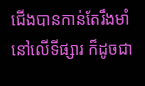ជើងបានកាន់តែរឹងមាំនៅលើទីផ្សារ ក៏ដូចជា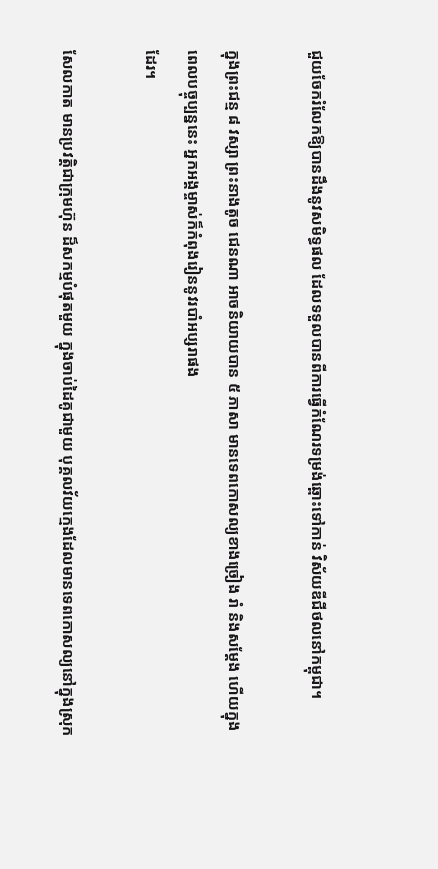ជួយចែករំលែកឱ្យបានដឹងនូវសមិទ្ធផល ដែលទទួលបានពីការធ្វើកំណែរទម្រង់ឆ្ពោះទៅកាន់ វិស័យឌីជីថលនៅកម្ពុជា។

ក្នុងព្រះជន្ម ៨ វស្សា ព្រះនាងតូច ជេនណា អាចនិយាយបាន ៥ ភាសា មានទេពកោសល្យខាងច្រៀង រាំ និងសម្តែង ហើយក្នុងពេលបច្ចុប្បន្ននេះ អ្នកអង្គម្ចាស់ក៏កំពុងរៀននូវរបាំអប្សរាផង
ដែរ។

សែលកាត មានប្រវតិ្តជាក្រុមហ៊ុន ដ៏សកម្មបំផុតមួយ ក្នុងចាប់ដៃគូជាមួយ បុគ្គលវ័យក្មេងដែលមានទេពកោសល្យនៅក្នុងស្រុក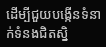ដើម្បីជួយបង្កើនទំនាក់ទំនងជិតស្និ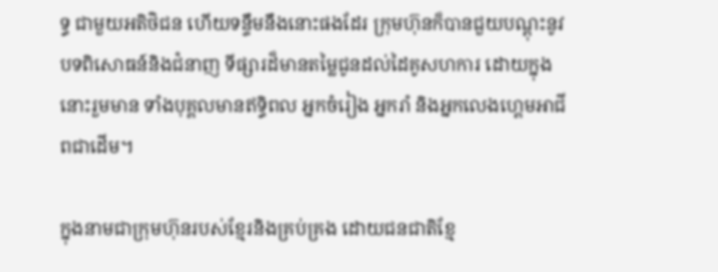ទ្ធ ជាមួយអតិថិជន ហើយទន្ទឹមនឹងនោះផងដែរ ក្រុមហ៊ុនក៏បានជួយបណ្តុះនូវបទពិសោធន៍និងជំនាញ ទីផ្សារដ៏មានតម្លៃជូនដល់ដៃគូសហការ ដោយក្នុងនោះរួមមាន ទាំងបុគ្គលមានឥទ្ធិពល អ្នកចំរៀង អ្នករាំ និងអ្នកលេងហ្គេមអាជីពជាដើម។

ក្នុងនាមជាក្រុមហ៊ុនរបស់ខ្មែរនិងគ្រប់គ្រង ដោយជនជាតិខ្មែ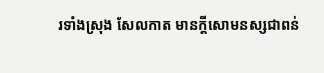រទាំងស្រុង សែលកាត មានក្តីសោមនស្សជាពន់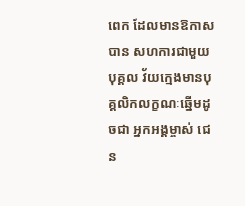ពេក ដែលមានឱកាសបាន សហការជាមួយបុគ្គល វ័យក្មេងមានបុគ្គលិកលក្ខណៈឆ្នើមដូចជា អ្នកអង្គម្ចាស់ ជេន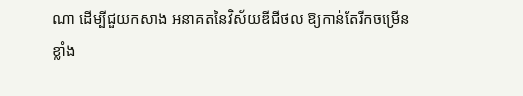ណា ដើម្បីជួយកសាង អនាគតនៃវិស័យឌីជីថល ឱ្យកាន់តែរីកចម្រើន ខ្លាំង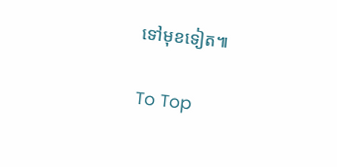ទៅមុខទៀត៕

To Top